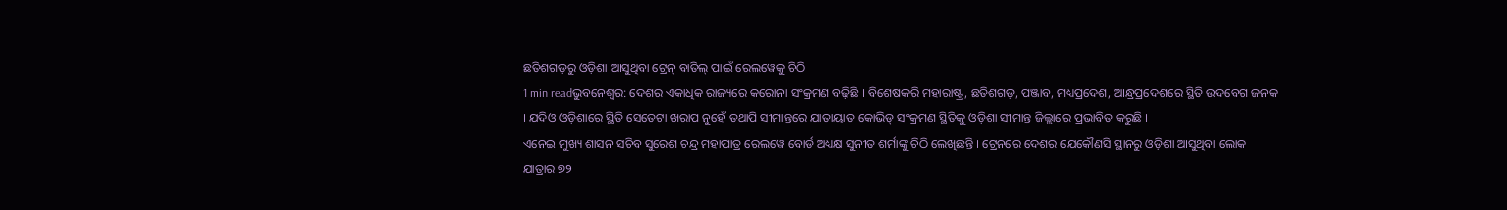ଛତିଶଗଡ଼ରୁ ଓଡ଼ିଶା ଆସୁଥିବା ଟ୍ରେନ୍ ବାତିଲ୍ ପାଇଁ ରେଲୱେକୁ ଚିଠି
1 min readଭୁବନେଶ୍ୱର: ଦେଶର ଏକାଧିକ ରାଜ୍ୟରେ କରୋନା ସଂକ୍ରମଣ ବଢ଼ିଛି । ବିଶେଷକରି ମହାରାଷ୍ଟ୍ର, ଛତିଶଗଡ଼, ପଞ୍ଜାବ, ମଧ୍ୟପ୍ରଦେଶ, ଆନ୍ଧ୍ରପ୍ରଦେଶରେ ସ୍ଥିତି ଉଦବେଗ ଜନକ । ଯଦିଓ ଓଡ଼ିଶାରେ ସ୍ଥିତି ସେତେଟା ଖରାପ ନୁହେଁ ତଥାପି ସୀମାନ୍ତରେ ଯାତାୟାତ କୋଭିଡ୍ ସଂକ୍ରମଣ ସ୍ଥିତିକୁ ଓଡ଼ିଶା ସୀମାନ୍ତ ଜିଲ୍ଲାରେ ପ୍ରଭାବିତ କରୁଛି ।
ଏନେଇ ମୁଖ୍ୟ ଶାସନ ସଚିବ ସୁରେଶ ଚନ୍ଦ୍ର ମହାପାତ୍ର ରେଲୱେ ବୋର୍ଡ ଅଧ୍ୟକ୍ଷ ସୁନୀତ ଶର୍ମାଙ୍କୁ ଚିଠି ଲେଖିଛନ୍ତି । ଟ୍ରେନରେ ଦେଶର ଯେକୌଣସି ସ୍ଥାନରୁ ଓଡ଼ିଶା ଆସୁଥିବା ଲୋକ ଯାତ୍ରାର ୭୨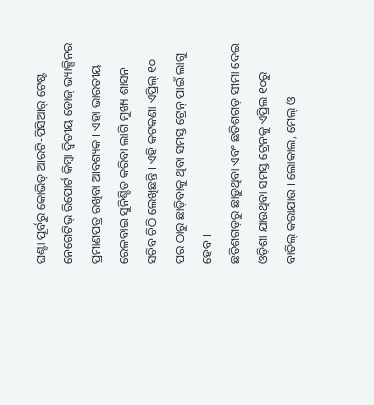ଘଣ୍ଟା ପୂର୍ବରୁ କୋଭିଡ୍ ଆରଟି-ପିସିଆର୍ ଟେଷ୍ଟ ନେଗେଟିଭ୍ ରିପୋର୍ଟ କିମ୍ବା ଦ୍ୱିତୀୟ ଡୋଜ୍ ଭ୍ୟାକ୍ସିନର ପ୍ରମାଣପତ୍ର ରଖିବା ଆବଶ୍ୟକ । ଏହା ଭାରତୀୟ ରେଳବାଇ ସୁନିଶ୍ଚିତ କରିବା ଲାଗି ମୁଖ୍ୟ ଶାସନ ସଚିବ ଚିଠି ଲେଖିଛନ୍ତି । ଏହି କଟକଣା ଏପ୍ରିଲ୍ ୧୦ ପର ଠାରୁ ଛାଡ଼ିବାକୁ ଥିବା ସମସ୍ତ ଟ୍ରେନ୍ ପାଇଁ ଲାଗୁ ହେବ ।
ଛତିଶଗଡ଼ରୁ ଛାଡ଼ୁଥିବା ଏବଂ ଛତିଶଗଡ଼ ସୀମା ଦେଇ ଓଡ଼ିଶା ଯାଉଥିବା ସମସ୍ତ ଟ୍ରେନକୁ ଏପ୍ରିଲ ୧୦ରୁ ବାତିଲ୍ କରାଯାଉ । ଲୋକାଲ, ମେଲ୍ ଓ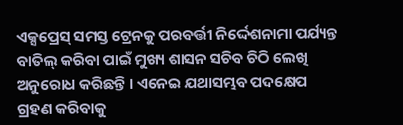ଏକ୍ସପ୍ରେସ୍ ସମସ୍ତ ଟ୍ରେନକୁ ପରବର୍ତ୍ତୀ ନିର୍ଦ୍ଦେଶନାମା ପର୍ଯ୍ୟନ୍ତ ବାତିଲ୍ କରିବା ପାଇଁ ମୁଖ୍ୟ ଶାସନ ସଚିବ ଚିଠି ଲେଖି ଅନୁରୋଧ କରିଛନ୍ତି । ଏନେଇ ଯଥାସମ୍ଭବ ପଦକ୍ଷେପ ଗ୍ରହଣ କରିବାକୁ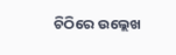ଚିଠିରେ ଉଲ୍ଲେଖ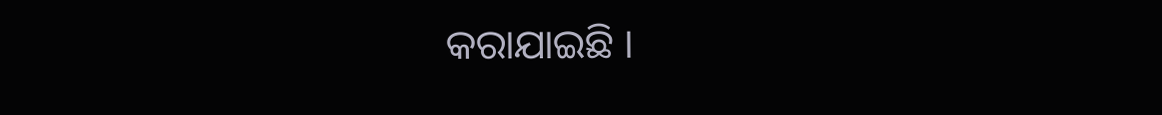କରାଯାଇଛି ।